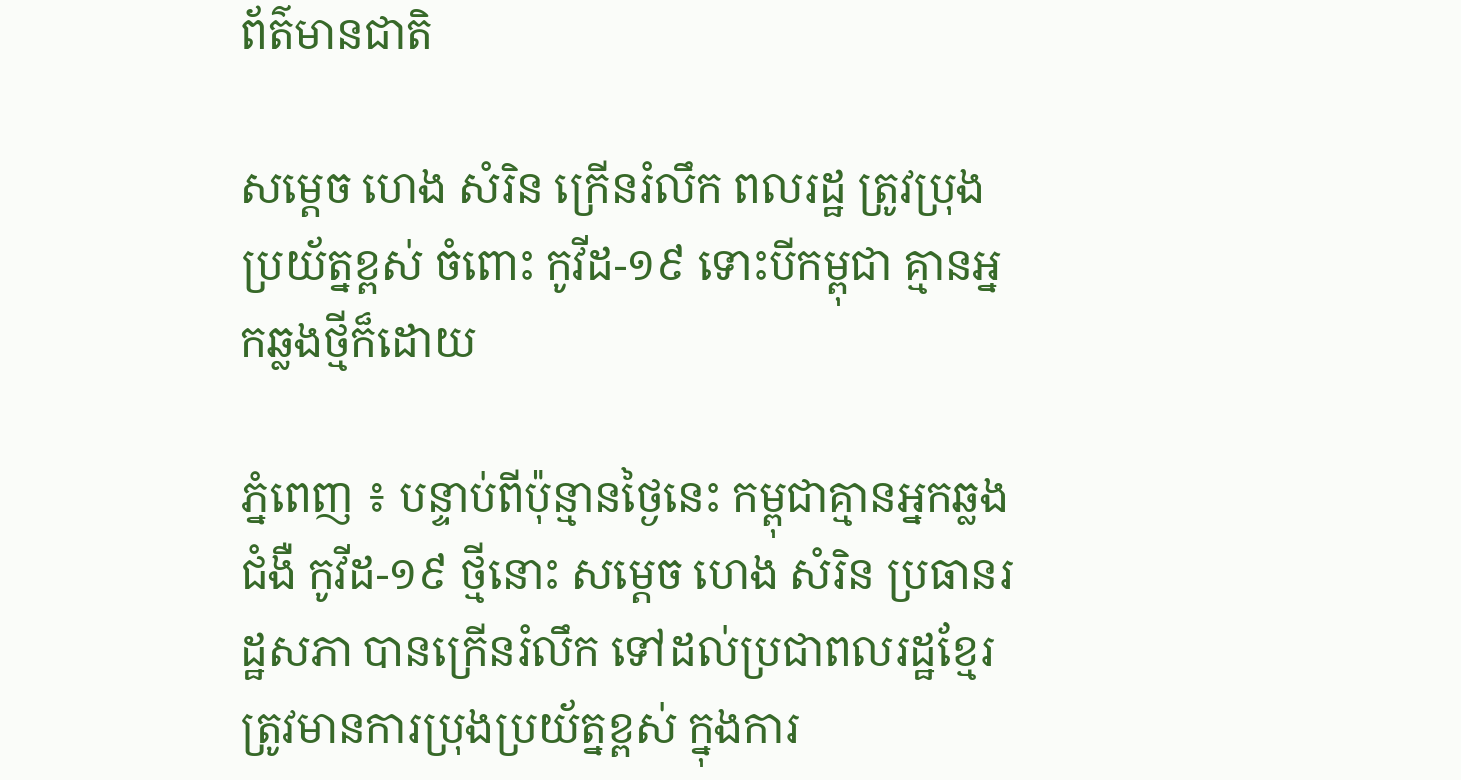ព័ត៌មានជាតិ

សម្ដេច ហេង សំរិន ក្រើនរំលឹក ពលរដ្ឋ ត្រូវប្រុងប្រយ័ត្នខ្ពស់ ចំពោះ កូវីដ-១៩ ទោះបីកម្ពុជា គ្មានអ្នកឆ្លងថ្មីក៏ដោយ

ភ្នំពេញ ៖ បន្ទាប់ពីប៉ុន្មានថ្ងៃនេះ កម្ពុជាគ្មានអ្នកឆ្លងជំងឺ កូវីដ-១៩ ថ្មីនោះ សម្ដេច ហេង សំរិន ប្រធានរដ្ឋសភា បានក្រើនរំលឹក ទៅដល់ប្រជាពលរដ្ឋខ្មែរ ត្រូវមានការប្រុងប្រយ័ត្នខ្ពស់ ក្នុងការ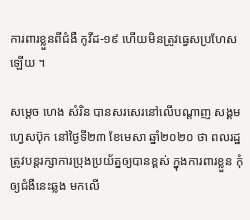ការពារខ្លួនពីជំងឺ កូវីដ-១៩ ហើយមិនត្រូវធ្វេសប្រហែសឡើយ ។

សម្ដេច ហេង សំរិន បានសរសេរនៅលើបណ្ដាញ សង្គមហ្វេសប៊ុក នៅថ្ងៃទី២៣ ខែមេសា ឆ្នាំ២០២០ ថា ពលរដ្ឋត្រូវបន្តរក្សាការប្រុងប្រយ័ត្នឲ្យបានខ្ពស់ ក្នុងការពារខ្លួន កុំឲ្យជំងឺនេះឆ្លង មកលើ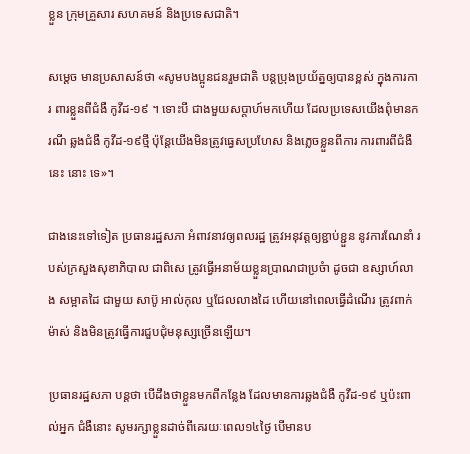ខ្លួន ក្រុមគ្រួសារ សហគមន៍ និងប្រទេសជាតិ។

សម្ដេច មានប្រសាសន៍ថា «សូមបងប្អូនជនរួមជាតិ បន្តប្រុងប្រយ័ត្នឲ្យបានខ្ពស់ ក្នុងការការ ពារខ្លួនពីជំងឺ កូវីដ-១៩ ។ ទោះបី ជាងមួយសប្តាហ៍មកហើយ ដែលប្រទេសយើងពុំមានករណី ឆ្លងជំងឺ កូវីដ-១៩ថ្មី ប៉ុន្តែយើងមិនត្រូវធ្វេសប្រហែស និងភ្លេចខ្លួនពីការ ការពារពីជំងឺនេះ នោះ ទេ»។

ជាងនេះទៅទៀត ប្រធានរដ្ឋសភា អំពាវនាវឲ្យពលរដ្ឋ ត្រូវអនុវត្តឲ្យខ្ជាប់ខ្ជួន នូវការណែនាំ របស់ក្រសួងសុខាភិបាល ជាពិសេ ត្រូវធ្វើអនាម័យខ្លួនប្រាណជាប្រចំា ដូចជា ឧស្សាហ៍លាង សម្អាតដៃ ជាមួយ សាប៊ូ អាល់កុល ឬជែលលាងដៃ ហើយនៅពេលធ្វើដំណើរ ត្រូវពាក់ម៉ាស់ និងមិនត្រូវធ្វើការជួបជុំមនុស្សច្រើនឡើយ។

ប្រធានរដ្ឋសភា បន្ដថា បើដឹងថាខ្លួនមកពីកន្លែង ដែលមានការឆ្លងជំងឺ កូវីដ-១៩ ឬប៉ះពាល់អ្នក ជំងឺនោះ សូមរក្សាខ្លួនដាច់ពីគេរយៈពេល១៤ថ្ងៃ បើមានប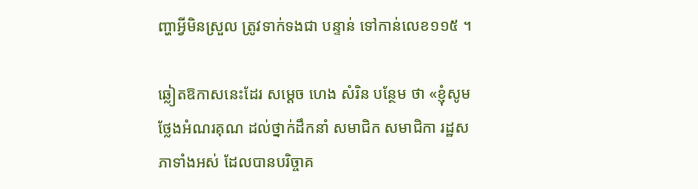ញ្ហាអ្វីមិនស្រួល ត្រូវទាក់ទងជា បន្ទាន់ ទៅកាន់លេខ១១៥ ។

ឆ្លៀតឱកាសនេះដែរ សម្ដេច ហេង សំរិន បន្ថែម ថា «ខ្ញុំសូមថ្លែងអំណរគុណ ដល់ថ្នាក់ដឹកនាំ សមាជិក សមាជិកា រដ្ឋសភាទាំងអស់ ដែលបានបរិច្ចាគ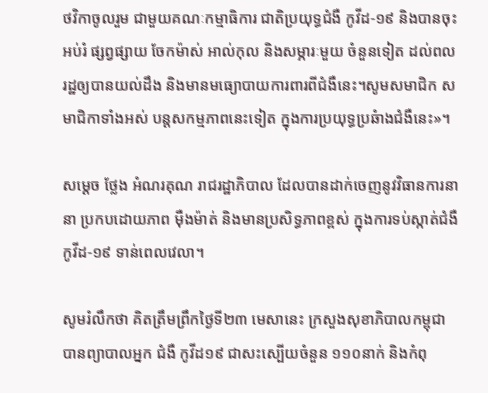ថវិកាចូលរួម ជាមួយគណៈកម្មាធិការ ជាតិប្រយុទ្ធជំងឺ កូវីដ-១៩ និងបានចុះអប់រំ ផ្សព្វផ្សាយ ចែកម៉ាស់ អាល់កុល និងសម្ភារៈមួយ ចំនួនទៀត ដល់ពលរដ្ឋឲ្យបានយល់ដឹង និងមានមធ្យោបាយការពារពីជំងឺនេះ។សូមសមាជិក សមាជិកាទាំងអស់ បន្តសកម្មភាពនេះទៀត ក្នុងការប្រយុទ្ធប្រឆំាងជំងឺនេះ»។

សម្ដេច ថ្លែង អំណរគុណ រាជរដ្ឋាភិបាល ដែលបានដាក់ចេញនូវវិធានការនានា ប្រកបដោយភាព ម៉ឺងម៉ាត់ និងមានប្រសិទ្ធភាពខ្ពស់ ក្នុងការទប់ស្កាត់ជំងឺ កូវីដ-១៩ ទាន់ពេលវេលា។

សូមរំលឹកថា គិតត្រឹមព្រឹកថ្ងៃទី២៣ មេសានេះ ក្រសួងសុខាភិបាលកម្ពុជា បានព្យាបាលអ្នក ជំងឺ កូវីដ១៩ ជាសះស្បើយចំនួន ១១០នាក់ និងកំពុ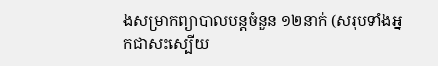ងសម្រាកព្យាបាលបន្តចំនួន ១២នាក់ (សរុបទាំងអ្នកជាសះស្បើយ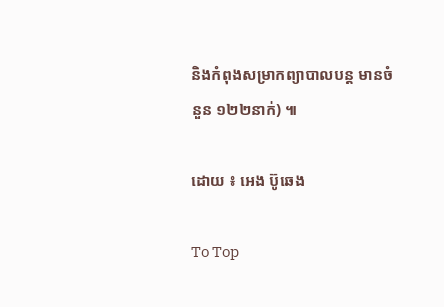និងកំពុងសម្រាកព្យាបាលបន្ត មានចំនួន ១២២នាក់) ៕

ដោយ ៖ អេង ប៊ូឆេង

To Top